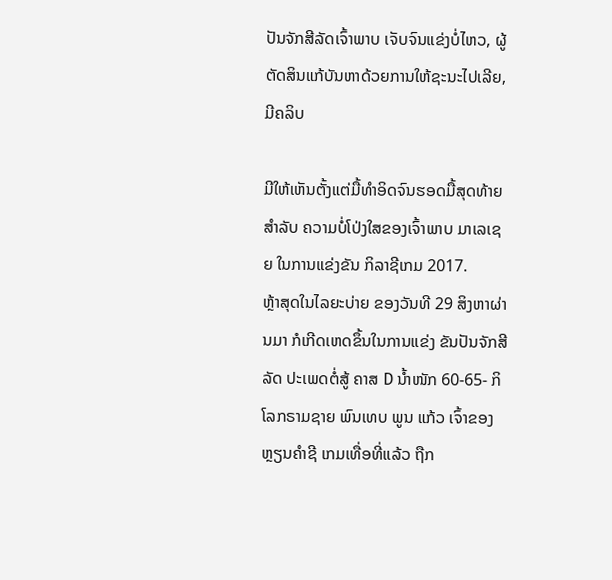ປັນຈັກສີລັດເຈົ້າພາບ ເຈັບຈົນແຂ່ງບໍ່ໄຫວ, ຜູ້ຕັດສິນແກ້ບັນຫາດ້ວຍການໃຫ້ຊະນະໄປເລີຍ, ມີຄລິບ

ມີໃຫ້ເຫັນຕັ້ງແຕ່ມື້ທຳອິດຈົນຮອດມື້ສຸດທ້າຍ ສຳລັບ ຄວາມບໍ່ໂປ່ງໃສຂອງເຈົ້າພາບ ມາເລເຊຍ ໃນການແຂ່ງຂັນ ກິລາຊີເກມ 2017.
ຫຼ້າສຸດໃນໄລຍະບ່າຍ ຂອງວັນທີ 29 ສິງຫາຜ່ານມາ ກໍເກີດເຫດຂຶ້ນໃນການແຂ່ງ ຂັນປັນຈັກສີລັດ ປະເພດຕໍ່ສູ້ ຄາສ D ນ້ຳໜັກ 60-65- ກິ ໂລກຣາມຊາຍ ພົນເທບ ພູນ ແກ້ວ ເຈົ້າຂອງຫຼຽນຄຳຊີ ເກມເທື່ອທີ່ແລ້ວ ຖືກ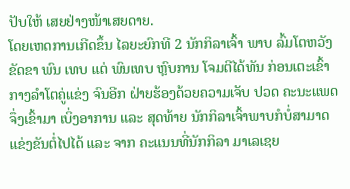ປັບໃຫ້ ເສຍຢ່າງໜ້າເສຍດາຍ.
ໂດຍເຫດການເກີດຂຶ້ນ ໄລຍະຍົກທີ 2 ນັກກິລາເຈົ້າ ພາບ ລົ້ມໂຕຫວັງຂັດຂາ ພົນ ເທບ ແຕ່ ພົນເທບ ຫຼົບການ ໂຈມຕີໄດ້ທັນ ກ່ອນເຕະເຂົ້າ ກາງລຳໂຕຄູ່ແຂ່ງ ຈົນອີກ ຝ່າຍຮ້ອງດ້ວຍຄວາມເຈັບ ປວດ ຄະນະແພດຈຶ່ງເຂົ້າມາ ເບິ່ງອາການ ແລະ ສຸດທ້າຍ ນັກກິລາເຈົ້າພາບກໍບໍ່ສາມາດແຂ່ງຂັນຕໍ່ໄປໄດ້ ແລະ ຈາກ ຄະແນນທີ່ນັກກິລາ ມາເລເຊຍ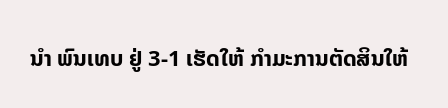ນຳ ພົນເທບ ຢູ່ 3-1 ເຮັດໃຫ້ ກຳມະການຕັດສິນໃຫ້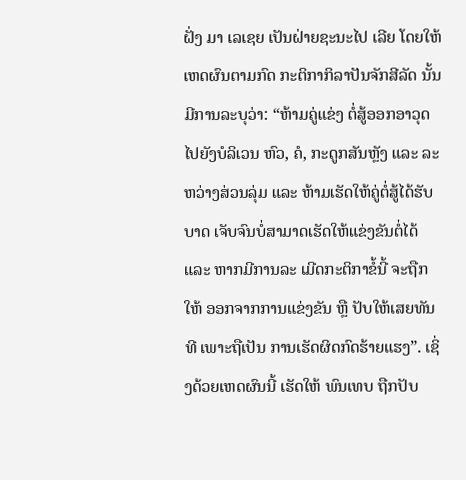ຝັ່ງ ມາ ເລເຊຍ ເປັນຝ່າຍຊະນະໄປ ເລີຍ ໂດຍໃຫ້ເຫດຜົນຕາມກົດ ກະຕິກາກິລາປັນຈັກສີລັດ ນັ້ນ ມີການລະບຸວ່າ: “ຫ້າມຄູ່ແຂ່ງ ຕໍ່ສູ້ອອກອາວຸດໄປຍັງບໍລິເວນ ຫົວ, ຄໍ, ກະດູກສັນຫຼັງ ແລະ ລະຫວ່າງສ່ວນລຸ່ມ ແລະ ຫ້າມເຮັດໃຫ້ຄູ່ຕໍ່ສູ້ໄດ້ຮັບບາດ ເຈັບຈົນບໍ່ສາມາດເຮັດໃຫ້ແຂ່ງຂັນຕໍ່ໄດ້ ແລະ ຫາກມີການລະ ເມີດກະຕິກາຂໍ້ນີ້ ຈະຖືກໃຫ້ ອອກຈາກການແຂ່ງຂັນ ຫຼື ປັບໃຫ້ເສຍທັນທີ ເພາະຖືເປັນ ການເຮັດຜິດກົດຮ້າຍແຮງ”. ເຊິ່ງດ້ວຍເຫດຜົນນີ້ ເຮັດໃຫ້ ພົນເທບ ຖືກປັບ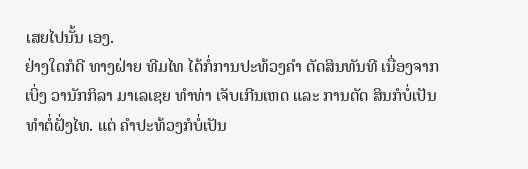ເສຍໄປນັ້ນ ເອງ.
ຢ່າງໃດກໍດີ ທາງຝ່າຍ ທີມໄທ ໄດ້ກໍ່ການປະທ້ວງຄຳ ຕັດສິນທັນທີ ເນື່ອງຈາກເບິ່ງ ວານັກກິລາ ມາເລເຊຍ ທຳທ່າ ເຈັບເກີນເຫດ ແລະ ການຕັດ ສິນກໍບໍ່ເປັນທຳຕໍ່ຝັ່ງໄທ. ແຕ່ ຄຳປະທ້ວງກໍບໍ່ເປັນ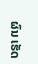ຜົນ ເຮັດ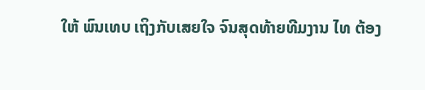ໃຫ້ ພົນເທບ ເຖິງກັບເສຍໃຈ ຈົນສຸດທ້າຍທີມງານ ໄທ ຕ້ອງ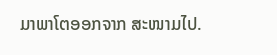ມາພາໂຕອອກຈາກ ສະໜາມໄປ.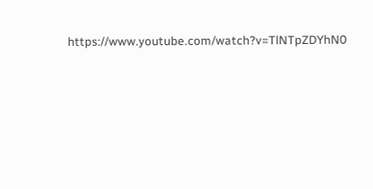https://www.youtube.com/watch?v=TlNTpZDYhN0